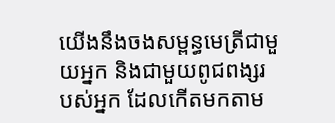យើងនឹងចងសម្ពន្ធមេត្រីជាមួយអ្នក និងជាមួយពូជពង្សរបស់អ្នក ដែលកើតមកតាម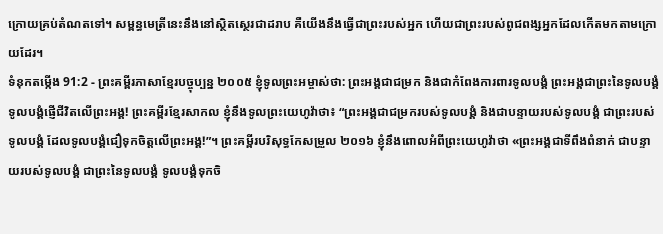ក្រោយគ្រប់តំណតទៅ។ សម្ពន្ធមេត្រីនេះនឹងនៅស្ថិតស្ថេរជាដរាប គឺយើងនឹងធ្វើជាព្រះរបស់អ្នក ហើយជាព្រះរបស់ពូជពង្សអ្នកដែលកើតមកតាមក្រោយដែរ។
ទំនុកតម្កើង 91:2 - ព្រះគម្ពីរភាសាខ្មែរបច្ចុប្បន្ន ២០០៥ ខ្ញុំទូលព្រះអម្ចាស់ថា: ព្រះអង្គជាជម្រក និងជាកំពែងការពារទូលបង្គំ ព្រះអង្គជាព្រះនៃទូលបង្គំ ទូលបង្គំផ្ញើជីវិតលើព្រះអង្គ! ព្រះគម្ពីរខ្មែរសាកល ខ្ញុំនឹងទូលព្រះយេហូវ៉ាថា៖ “ព្រះអង្គជាជម្រករបស់ទូលបង្គំ និងជាបន្ទាយរបស់ទូលបង្គំ ជាព្រះរបស់ទូលបង្គំ ដែលទូលបង្គំជឿទុកចិត្តលើព្រះអង្គ!”។ ព្រះគម្ពីរបរិសុទ្ធកែសម្រួល ២០១៦ ខ្ញុំនឹងពោលអំពីព្រះយេហូវ៉ាថា «ព្រះអង្គជាទីពឹងពំនាក់ ជាបន្ទាយរបស់ទូលបង្គំ ជាព្រះនៃទូលបង្គំ ទូលបង្គំទុកចិ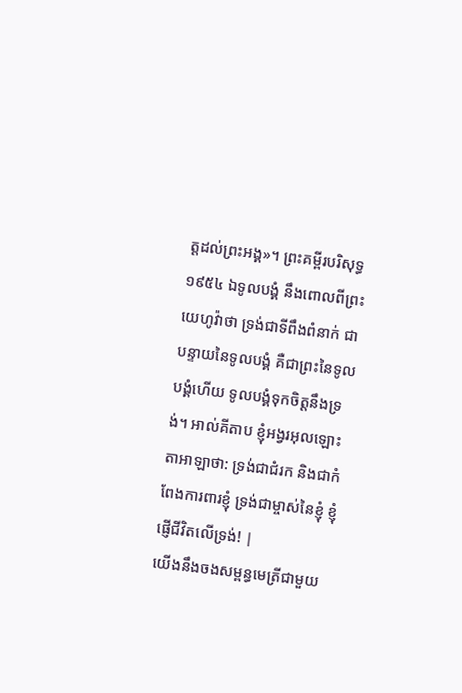ត្តដល់ព្រះអង្គ»។ ព្រះគម្ពីរបរិសុទ្ធ ១៩៥៤ ឯទូលបង្គំ នឹងពោលពីព្រះយេហូវ៉ាថា ទ្រង់ជាទីពឹងពំនាក់ ជាបន្ទាយនៃទូលបង្គំ គឺជាព្រះនៃទូលបង្គំហើយ ទូលបង្គំទុកចិត្តនឹងទ្រង់។ អាល់គីតាប ខ្ញុំអង្វរអុលឡោះតាអាឡាថា: ទ្រង់ជាជំរក និងជាកំពែងការពារខ្ញុំ ទ្រង់ជាម្ចាស់នៃខ្ញុំ ខ្ញុំផ្ញើជីវិតលើទ្រង់! |
យើងនឹងចងសម្ពន្ធមេត្រីជាមួយ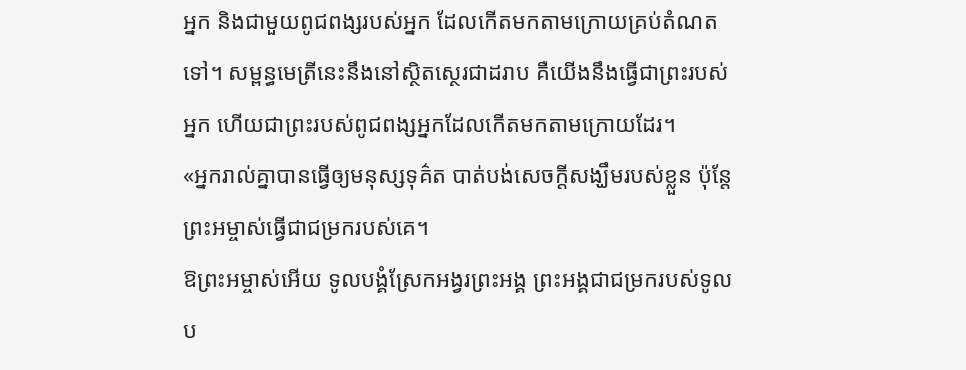អ្នក និងជាមួយពូជពង្សរបស់អ្នក ដែលកើតមកតាមក្រោយគ្រប់តំណតទៅ។ សម្ពន្ធមេត្រីនេះនឹងនៅស្ថិតស្ថេរជាដរាប គឺយើងនឹងធ្វើជាព្រះរបស់អ្នក ហើយជាព្រះរបស់ពូជពង្សអ្នកដែលកើតមកតាមក្រោយដែរ។
«អ្នករាល់គ្នាបានធ្វើឲ្យមនុស្សទុគ៌ត បាត់បង់សេចក្ដីសង្ឃឹមរបស់ខ្លួន ប៉ុន្តែ ព្រះអម្ចាស់ធ្វើជាជម្រករបស់គេ។
ឱព្រះអម្ចាស់អើយ ទូលបង្គំស្រែកអង្វរព្រះអង្គ ព្រះអង្គជាជម្រករបស់ទូលប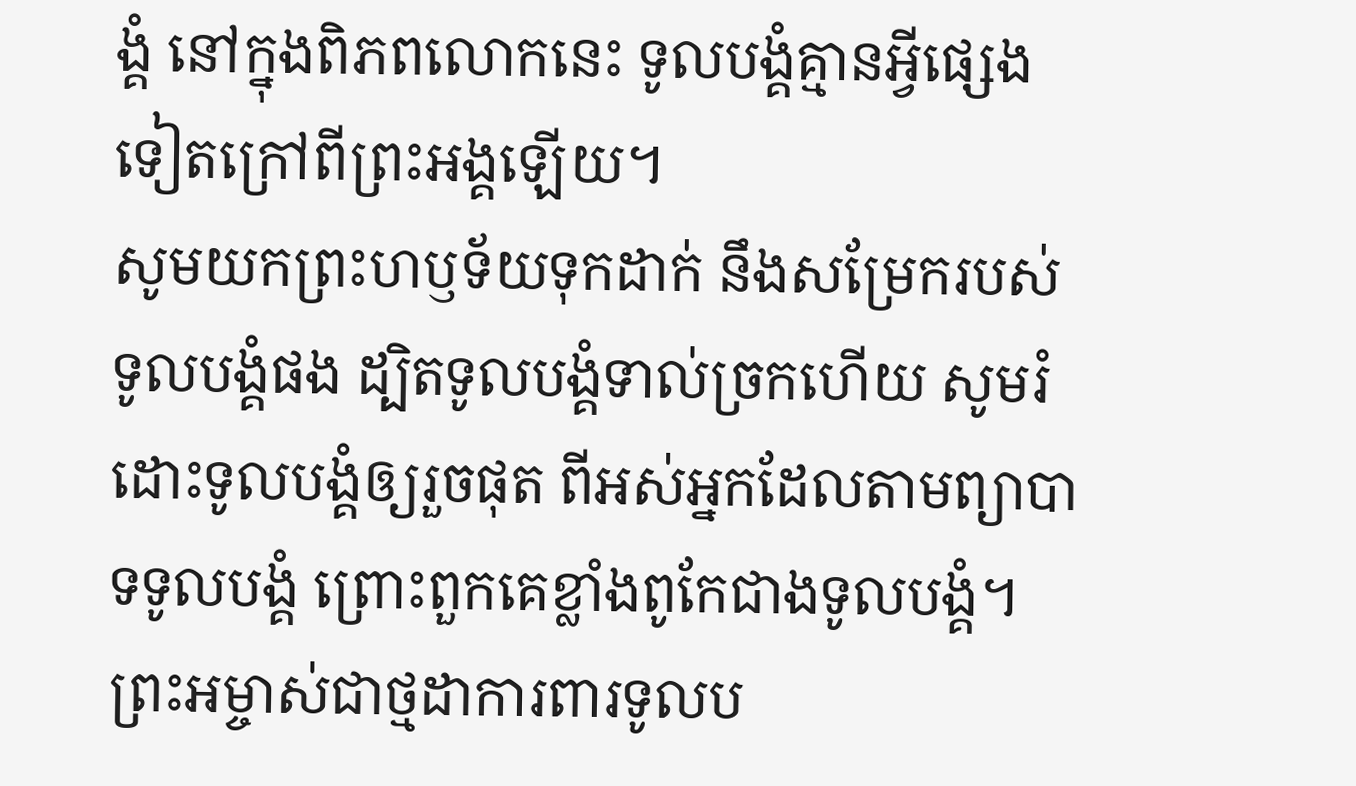ង្គំ នៅក្នុងពិភពលោកនេះ ទូលបង្គំគ្មានអ្វីផ្សេងទៀតក្រៅពីព្រះអង្គឡើយ។
សូមយកព្រះហឫទ័យទុកដាក់ នឹងសម្រែករបស់ទូលបង្គំផង ដ្បិតទូលបង្គំទាល់ច្រកហើយ សូមរំដោះទូលបង្គំឲ្យរួចផុត ពីអស់អ្នកដែលតាមព្យាបាទទូលបង្គំ ព្រោះពួកគេខ្លាំងពូកែជាងទូលបង្គំ។
ព្រះអម្ចាស់ជាថ្មដាការពារទូលប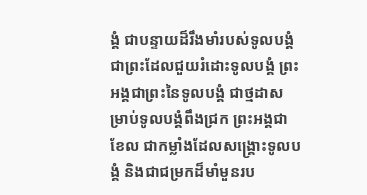ង្គំ ជាបន្ទាយដ៏រឹងមាំរបស់ទូលបង្គំ ជាព្រះដែលជួយរំដោះទូលបង្គំ ព្រះអង្គជាព្រះនៃទូលបង្គំ ជាថ្មដាសម្រាប់ទូលបង្គំពឹងជ្រក ព្រះអង្គជាខែល ជាកម្លាំងដែលសង្គ្រោះទូលបង្គំ និងជាជម្រកដ៏មាំមួនរប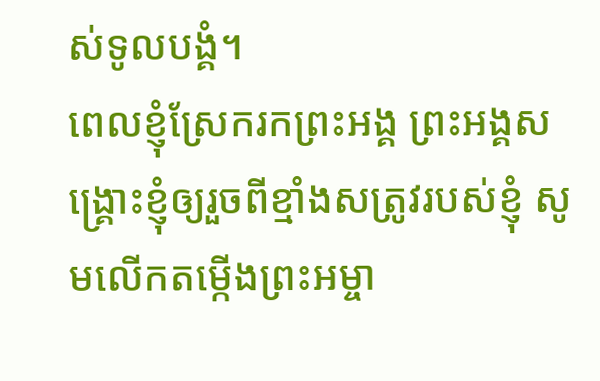ស់ទូលបង្គំ។
ពេលខ្ញុំស្រែករកព្រះអង្គ ព្រះអង្គសង្គ្រោះខ្ញុំឲ្យរួចពីខ្មាំងសត្រូវរបស់ខ្ញុំ សូមលើកតម្កើងព្រះអម្ចា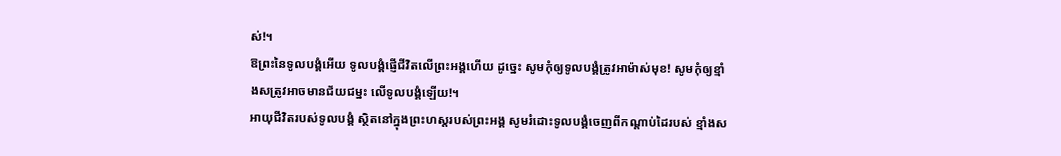ស់!។
ឱព្រះនៃទូលបង្គំអើយ ទូលបង្គំផ្ញើជីវិតលើព្រះអង្គហើយ ដូច្នេះ សូមកុំឲ្យទូលបង្គំត្រូវអាម៉ាស់មុខ! សូមកុំឲ្យខ្មាំងសត្រូវអាចមានជ័យជម្នះ លើទូលបង្គំឡើយ!។
អាយុជីវិតរបស់ទូលបង្គំ ស្ថិតនៅក្នុងព្រះហស្ដរបស់ព្រះអង្គ សូមរំដោះទូលបង្គំចេញពីកណ្ដាប់ដៃរបស់ ខ្មាំងស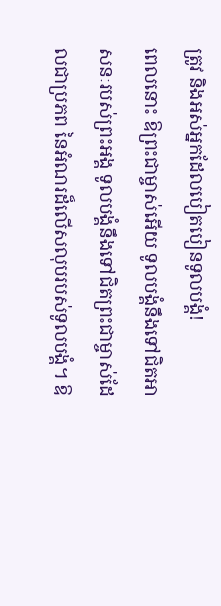ត្រូវ និងអស់អ្នកដែលបៀតបៀនទូលបង្គំ!
ពេលនោះ ឱព្រះជាម្ចាស់អើយ ទូលបង្គំនឹងទៅជិតអាសនៈរបស់ព្រះអង្គ ទូលបង្គំនឹងទៅជិតព្រះជាម្ចាស់ដែលជាប្រភព នៃអំណរដ៏លើសលុបរបស់ទូលបង្គំ។ ឱ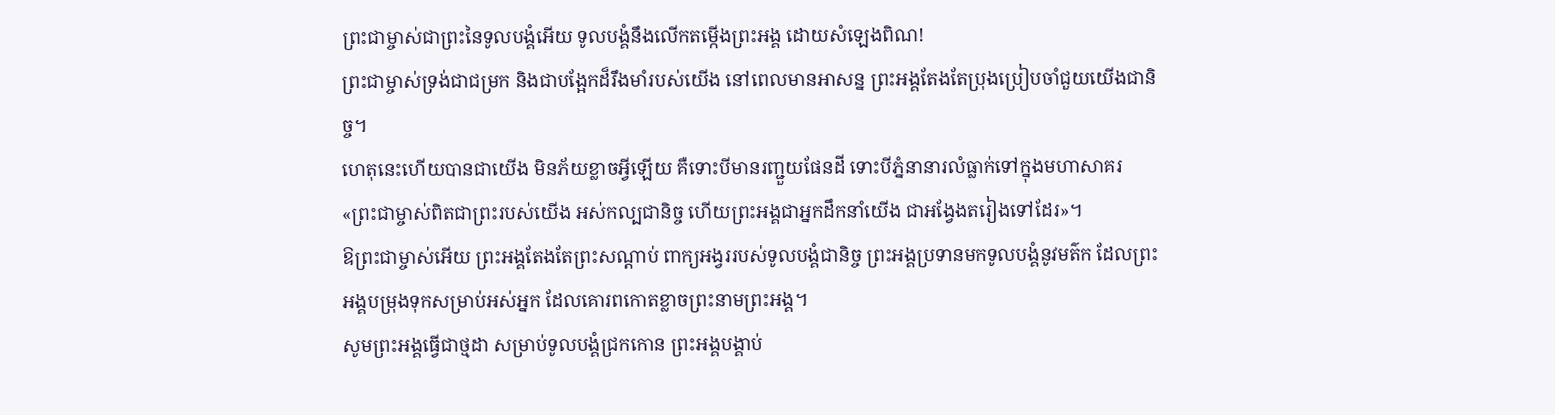ព្រះជាម្ចាស់ជាព្រះនៃទូលបង្គំអើយ ទូលបង្គំនឹងលើកតម្កើងព្រះអង្គ ដោយសំឡេងពិណ!
ព្រះជាម្ចាស់ទ្រង់ជាជម្រក និងជាបង្អែកដ៏រឹងមាំរបស់យើង នៅពេលមានអាសន្ន ព្រះអង្គតែងតែប្រុងប្រៀបចាំជួយយើងជានិច្ច។
ហេតុនេះហើយបានជាយើង មិនភ័យខ្លាចអ្វីឡើយ គឺទោះបីមានរញ្ជួយផែនដី ទោះបីភ្នំនានារលំធ្លាក់ទៅក្នុងមហាសាគរ
«ព្រះជាម្ចាស់ពិតជាព្រះរបស់យើង អស់កល្បជានិច្ច ហើយព្រះអង្គជាអ្នកដឹកនាំយើង ជាអង្វែងតរៀងទៅដែរ»។
ឱព្រះជាម្ចាស់អើយ ព្រះអង្គតែងតែព្រះសណ្ដាប់ ពាក្យអង្វររបស់ទូលបង្គំជានិច្ច ព្រះអង្គប្រទានមកទូលបង្គំនូវមត៌ក ដែលព្រះអង្គបម្រុងទុកសម្រាប់អស់អ្នក ដែលគោរពកោតខ្លាចព្រះនាមព្រះអង្គ។
សូមព្រះអង្គធ្វើជាថ្មដា សម្រាប់ទូលបង្គំជ្រកកោន ព្រះអង្គបង្គាប់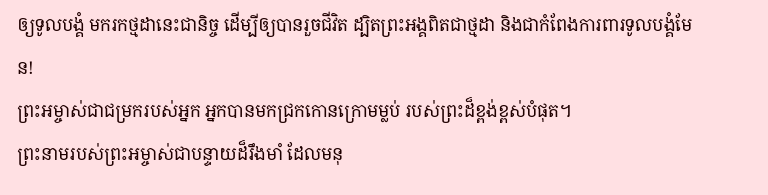ឲ្យទូលបង្គំ មករកថ្មដានេះជានិច្ច ដើម្បីឲ្យបានរួចជីវិត ដ្បិតព្រះអង្គពិតជាថ្មដា និងជាកំពែងការពារទូលបង្គំមែន!
ព្រះអម្ចាស់ជាជម្រករបស់អ្នក អ្នកបានមកជ្រកកោនក្រោមម្លប់ របស់ព្រះដ៏ខ្ពង់ខ្ពស់បំផុត។
ព្រះនាមរបស់ព្រះអម្ចាស់ជាបន្ទាយដ៏រឹងមាំ ដែលមនុ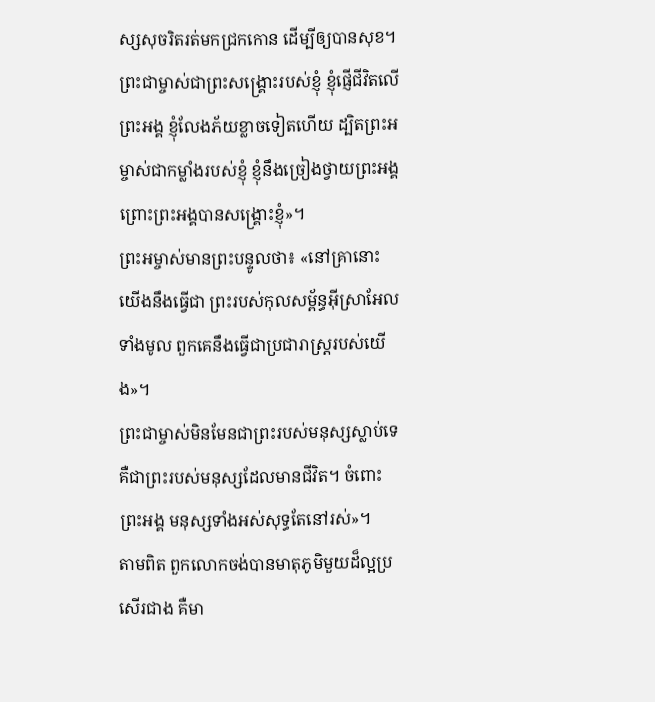ស្សសុចរិតរត់មកជ្រកកោន ដើម្បីឲ្យបានសុខ។
ព្រះជាម្ចាស់ជាព្រះសង្គ្រោះរបស់ខ្ញុំ ខ្ញុំផ្ញើជីវិតលើព្រះអង្គ ខ្ញុំលែងភ័យខ្លាចទៀតហើយ ដ្បិតព្រះអម្ចាស់ជាកម្លាំងរបស់ខ្ញុំ ខ្ញុំនឹងច្រៀងថ្វាយព្រះអង្គ ព្រោះព្រះអង្គបានសង្គ្រោះខ្ញុំ»។
ព្រះអម្ចាស់មានព្រះបន្ទូលថា៖ «នៅគ្រានោះ យើងនឹងធ្វើជា ព្រះរបស់កុលសម្ព័ន្ធអ៊ីស្រាអែលទាំងមូល ពួកគេនឹងធ្វើជាប្រជារាស្ត្ររបស់យើង»។
ព្រះជាម្ចាស់មិនមែនជាព្រះរបស់មនុស្សស្លាប់ទេ គឺជាព្រះរបស់មនុស្សដែលមានជីវិត។ ចំពោះព្រះអង្គ មនុស្សទាំងអស់សុទ្ធតែនៅរស់»។
តាមពិត ពួកលោកចង់បានមាតុភូមិមួយដ៏ល្អប្រសើរជាង គឺមា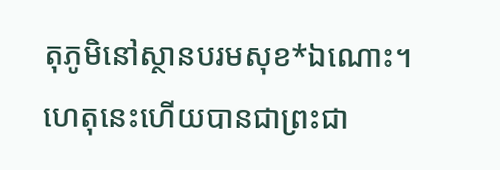តុភូមិនៅស្ថានបរមសុខ*ឯណោះ។ ហេតុនេះហើយបានជាព្រះជា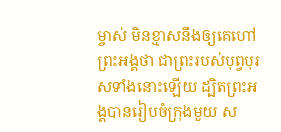ម្ចាស់ មិនខ្មាសនឹងឲ្យគេហៅព្រះអង្គថា ជាព្រះរបស់បុព្វបុរសទាំងនោះឡើយ ដ្បិតព្រះអង្គបានរៀបចំក្រុងមួយ ស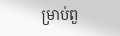ម្រាប់ពួ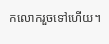កលោករួចទៅហើយ។